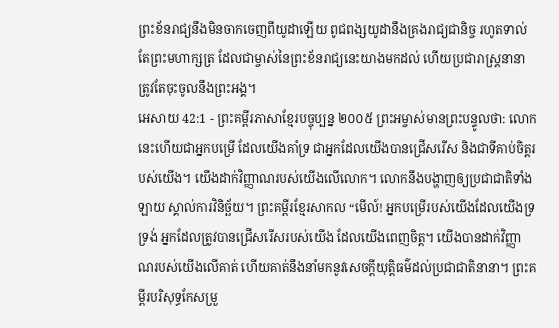ព្រះខ័នរាជ្យនឹងមិនចាកចេញពីយូដាឡើយ ពូជពង្សយូដានឹងគ្រងរាជ្យជានិច្ច រហូតទាល់តែព្រះមហាក្សត្រ ដែលជាម្ចាស់នៃព្រះខ័នរាជ្យនេះយាងមកដល់ ហើយប្រជារាស្ត្រនានាត្រូវតែចុះចូលនឹងព្រះអង្គ។
អេសាយ 42:1 - ព្រះគម្ពីរភាសាខ្មែរបច្ចុប្បន្ន ២០០៥ ព្រះអម្ចាស់មានព្រះបន្ទូលថា: លោកនេះហើយជាអ្នកបម្រើ ដែលយើងគាំទ្រ ជាអ្នកដែលយើងបានជ្រើសរើស និងជាទីគាប់ចិត្តរបស់យើង។ យើងដាក់វិញ្ញាណរបស់យើងលើលោក។ លោកនឹងបង្ហាញឲ្យប្រជាជាតិទាំងឡាយ ស្គាល់ការវិនិច្ឆ័យ។ ព្រះគម្ពីរខ្មែរសាកល “មើល៍! អ្នកបម្រើរបស់យើងដែលយើងទ្រទ្រង់ អ្នកដែលត្រូវបានជ្រើសរើសរបស់យើង ដែលយើងពេញចិត្ត។ យើងបានដាក់វិញ្ញាណរបស់យើងលើគាត់ ហើយគាត់នឹងនាំមកនូវសេចក្ដីយុត្តិធម៌ដល់ប្រជាជាតិនានា។ ព្រះគម្ពីរបរិសុទ្ធកែសម្រួ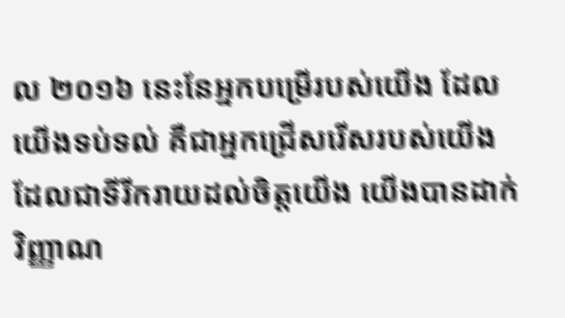ល ២០១៦ នេះនែអ្នកបម្រើរបស់យើង ដែលយើងទប់ទល់ គឺជាអ្នកជ្រើសរើសរបស់យើង ដែលជាទីរីករាយដល់ចិត្តយើង យើងបានដាក់វិញ្ញាណ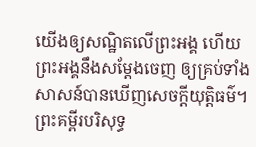យើងឲ្យសណ្ឋិតលើព្រះអង្គ ហើយព្រះអង្គនឹងសម្ដែងចេញ ឲ្យគ្រប់ទាំងសាសន៍បានឃើញសេចក្ដីយុត្តិធម៌។ ព្រះគម្ពីរបរិសុទ្ធ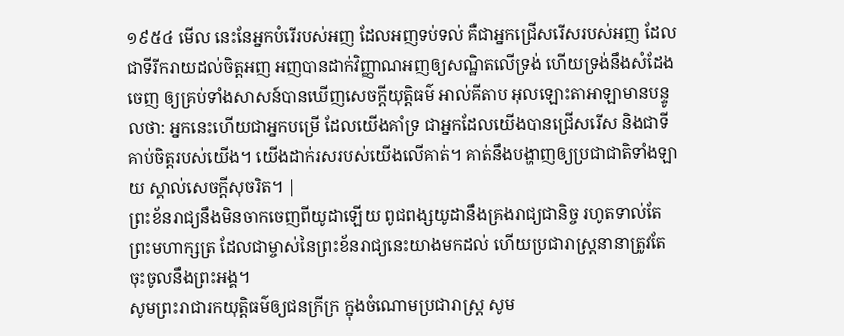១៩៥៤ មើល នេះនែអ្នកបំរើរបស់អញ ដែលអញទប់ទល់ គឺជាអ្នកជ្រើសរើសរបស់អញ ដែលជាទីរីករាយដល់ចិត្តអញ អញបានដាក់វិញ្ញាណអញឲ្យសណ្ឋិតលើទ្រង់ ហើយទ្រង់នឹងសំដែងចេញ ឲ្យគ្រប់ទាំងសាសន៍បានឃើញសេចក្ដីយុត្តិធម៌ អាល់គីតាប អុលឡោះតាអាឡាមានបន្ទូលថា: អ្នកនេះហើយជាអ្នកបម្រើ ដែលយើងគាំទ្រ ជាអ្នកដែលយើងបានជ្រើសរើស និងជាទីគាប់ចិត្តរបស់យើង។ យើងដាក់រសរបស់យើងលើគាត់។ គាត់នឹងបង្ហាញឲ្យប្រជាជាតិទាំងឡាយ ស្គាល់សេចក្តីសុចរិត។ |
ព្រះខ័នរាជ្យនឹងមិនចាកចេញពីយូដាឡើយ ពូជពង្សយូដានឹងគ្រងរាជ្យជានិច្ច រហូតទាល់តែព្រះមហាក្សត្រ ដែលជាម្ចាស់នៃព្រះខ័នរាជ្យនេះយាងមកដល់ ហើយប្រជារាស្ត្រនានាត្រូវតែចុះចូលនឹងព្រះអង្គ។
សូមព្រះរាជារកយុត្តិធម៌ឲ្យជនក្រីក្រ ក្នុងចំណោមប្រជារាស្ត្រ សូម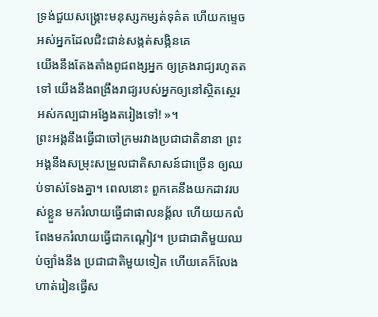ទ្រង់ជួយសង្គ្រោះមនុស្សកម្សត់ទុគ៌ត ហើយកម្ទេចអស់អ្នកដែលជិះជាន់សង្កត់សង្កិនគេ
យើងនឹងតែងតាំងពូជពង្សអ្នក ឲ្យគ្រងរាជ្យរហូតតទៅ យើងនឹងពង្រឹងរាជ្យរបស់អ្នកឲ្យនៅស្ថិតស្ថេរ អស់កល្បជាអង្វែងតរៀងទៅ! »។
ព្រះអង្គនឹងធ្វើជាចៅក្រមរវាងប្រជាជាតិនានា ព្រះអង្គនឹងសម្រុះសម្រួលជាតិសាសន៍ជាច្រើន ឲ្យឈប់ទាស់ទែងគ្នា។ ពេលនោះ ពួកគេនឹងយកដាវរបស់ខ្លួន មករំលាយធ្វើជាផាលនង្គ័ល ហើយយកលំពែងមករំលាយធ្វើជាកណ្ដៀវ។ ប្រជាជាតិមួយឈប់ច្បាំងនឹង ប្រជាជាតិមួយទៀត ហើយគេក៏លែងហាត់រៀនធ្វើស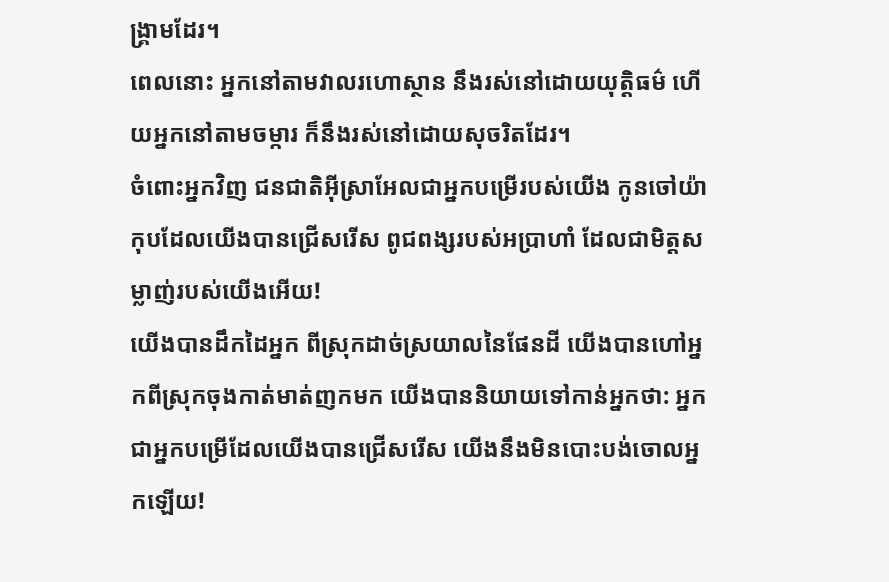ង្គ្រាមដែរ។
ពេលនោះ អ្នកនៅតាមវាលរហោស្ថាន នឹងរស់នៅដោយយុត្តិធម៌ ហើយអ្នកនៅតាមចម្ការ ក៏នឹងរស់នៅដោយសុចរិតដែរ។
ចំពោះអ្នកវិញ ជនជាតិអ៊ីស្រាអែលជាអ្នកបម្រើរបស់យើង កូនចៅយ៉ាកុបដែលយើងបានជ្រើសរើស ពូជពង្សរបស់អប្រាហាំ ដែលជាមិត្តសម្លាញ់របស់យើងអើយ!
យើងបានដឹកដៃអ្នក ពីស្រុកដាច់ស្រយាលនៃផែនដី យើងបានហៅអ្នកពីស្រុកចុងកាត់មាត់ញកមក យើងបាននិយាយទៅកាន់អ្នកថា: អ្នកជាអ្នកបម្រើដែលយើងបានជ្រើសរើស យើងនឹងមិនបោះបង់ចោលអ្នកឡើយ!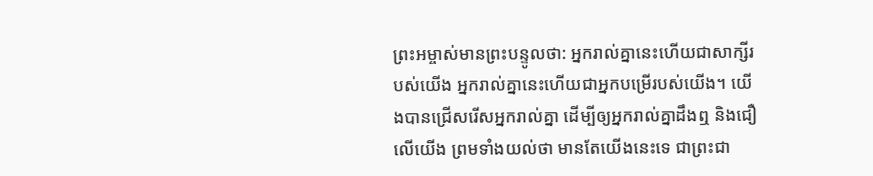ព្រះអម្ចាស់មានព្រះបន្ទូលថា: អ្នករាល់គ្នានេះហើយជាសាក្សីរបស់យើង អ្នករាល់គ្នានេះហើយជាអ្នកបម្រើរបស់យើង។ យើងបានជ្រើសរើសអ្នករាល់គ្នា ដើម្បីឲ្យអ្នករាល់គ្នាដឹងឮ និងជឿលើយើង ព្រមទាំងយល់ថា មានតែយើងនេះទេ ជាព្រះជា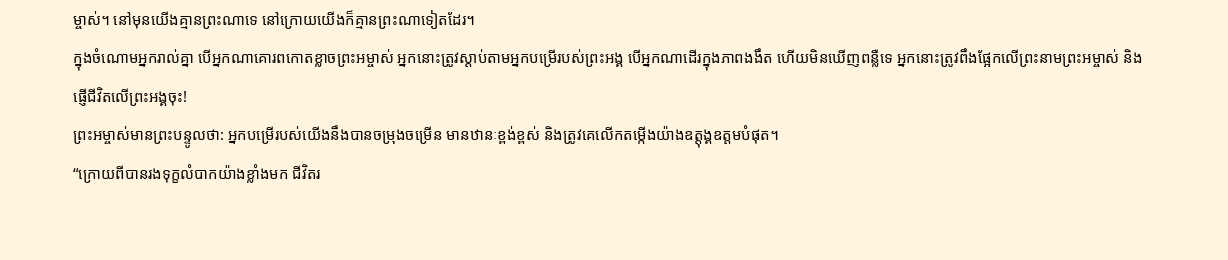ម្ចាស់។ នៅមុនយើងគ្មានព្រះណាទេ នៅក្រោយយើងក៏គ្មានព្រះណាទៀតដែរ។
ក្នុងចំណោមអ្នករាល់គ្នា បើអ្នកណាគោរពកោតខ្លាចព្រះអម្ចាស់ អ្នកនោះត្រូវស្ដាប់តាមអ្នកបម្រើរបស់ព្រះអង្គ បើអ្នកណាដើរក្នុងភាពងងឹត ហើយមិនឃើញពន្លឺទេ អ្នកនោះត្រូវពឹងផ្អែកលើព្រះនាមព្រះអម្ចាស់ និងផ្ញើជីវិតលើព្រះអង្គចុះ!
ព្រះអម្ចាស់មានព្រះបន្ទូលថា: អ្នកបម្រើរបស់យើងនឹងបានចម្រុងចម្រើន មានឋានៈខ្ពង់ខ្ពស់ និងត្រូវគេលើកតម្កើងយ៉ាងឧត្ដុង្គឧត្ដមបំផុត។
“ក្រោយពីបានរងទុក្ខលំបាកយ៉ាងខ្លាំងមក ជីវិតរ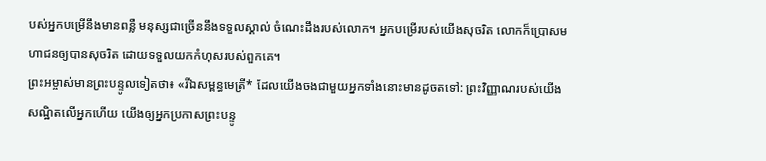បស់អ្នកបម្រើនឹងមានពន្លឺ មនុស្សជាច្រើននឹងទទួលស្គាល់ ចំណេះដឹងរបស់លោក។ អ្នកបម្រើរបស់យើងសុចរិត លោកក៏ប្រោសមហាជនឲ្យបានសុចរិត ដោយទទួលយកកំហុសរបស់ពួកគេ។
ព្រះអម្ចាស់មានព្រះបន្ទូលទៀតថា៖ «រីឯសម្ពន្ធមេត្រី* ដែលយើងចងជាមួយអ្នកទាំងនោះមានដូចតទៅ: ព្រះវិញ្ញាណរបស់យើងសណ្ឋិតលើអ្នកហើយ យើងឲ្យអ្នកប្រកាសព្រះបន្ទូ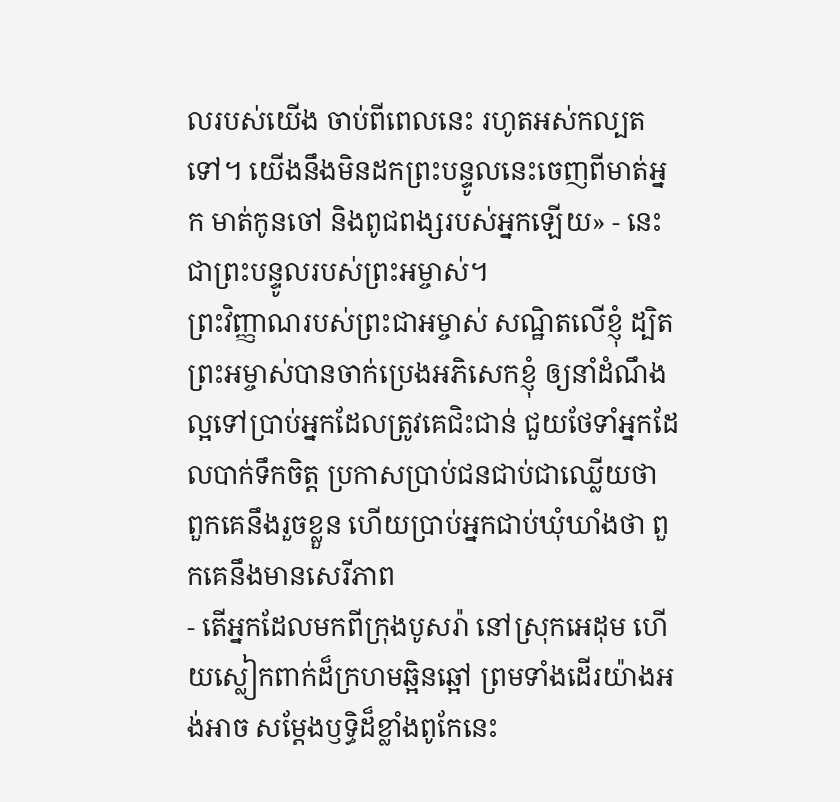លរបស់យើង ចាប់ពីពេលនេះ រហូតអស់កល្បតទៅ។ យើងនឹងមិនដកព្រះបន្ទូលនេះចេញពីមាត់អ្នក មាត់កូនចៅ និងពូជពង្សរបស់អ្នកឡើយ» - នេះជាព្រះបន្ទូលរបស់ព្រះអម្ចាស់។
ព្រះវិញ្ញាណរបស់ព្រះជាអម្ចាស់ សណ្ឋិតលើខ្ញុំ ដ្បិតព្រះអម្ចាស់បានចាក់ប្រេងអភិសេកខ្ញុំ ឲ្យនាំដំណឹងល្អទៅប្រាប់អ្នកដែលត្រូវគេជិះជាន់ ជួយថែទាំអ្នកដែលបាក់ទឹកចិត្ត ប្រកាសប្រាប់ជនជាប់ជាឈ្លើយថា ពួកគេនឹងរួចខ្លួន ហើយប្រាប់អ្នកជាប់ឃុំឃាំងថា ពួកគេនឹងមានសេរីភាព
- តើអ្នកដែលមកពីក្រុងបូសរ៉ា នៅស្រុកអេដុម ហើយស្លៀកពាក់ដ៏ក្រហមឆ្អិនឆ្អៅ ព្រមទាំងដើរយ៉ាងអង់អាច សម្តែងឫទ្ធិដ៏ខ្លាំងពូកែនេះ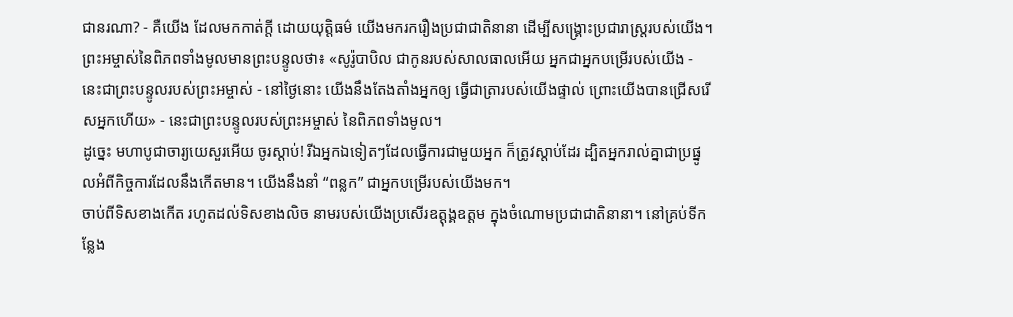ជានរណា? - គឺយើង ដែលមកកាត់ក្ដី ដោយយុត្តិធម៌ យើងមករករឿងប្រជាជាតិនានា ដើម្បីសង្គ្រោះប្រជារាស្ត្ររបស់យើង។
ព្រះអម្ចាស់នៃពិភពទាំងមូលមានព្រះបន្ទូលថា៖ «សូរ៉ូបាបិល ជាកូនរបស់សាលធាលអើយ អ្នកជាអ្នកបម្រើរបស់យើង - នេះជាព្រះបន្ទូលរបស់ព្រះអម្ចាស់ - នៅថ្ងៃនោះ យើងនឹងតែងតាំងអ្នកឲ្យ ធ្វើជាត្រារបស់យើងផ្ទាល់ ព្រោះយើងបានជ្រើសរើសអ្នកហើយ» - នេះជាព្រះបន្ទូលរបស់ព្រះអម្ចាស់ នៃពិភពទាំងមូល។
ដូច្នេះ មហាបូជាចារ្យយេសួរអើយ ចូរស្ដាប់! រីឯអ្នកឯទៀតៗដែលធ្វើការជាមួយអ្នក ក៏ត្រូវស្ដាប់ដែរ ដ្បិតអ្នករាល់គ្នាជាប្រផ្នូលអំពីកិច្ចការដែលនឹងកើតមាន។ យើងនឹងនាំ “ពន្លក” ជាអ្នកបម្រើរបស់យើងមក។
ចាប់ពីទិសខាងកើត រហូតដល់ទិសខាងលិច នាមរបស់យើងប្រសើរឧត្ដុង្គឧត្ដម ក្នុងចំណោមប្រជាជាតិនានា។ នៅគ្រប់ទីកន្លែង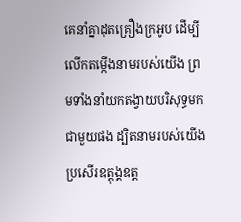គេនាំគ្នាដុតគ្រឿងក្រអូប ដើម្បីលើកតម្កើងនាមរបស់យើង ព្រមទាំងនាំយកតង្វាយបរិសុទ្ធមកជាមួយផង ដ្បិតនាមរបស់យើងប្រសើរឧត្ដុង្គឧត្ដ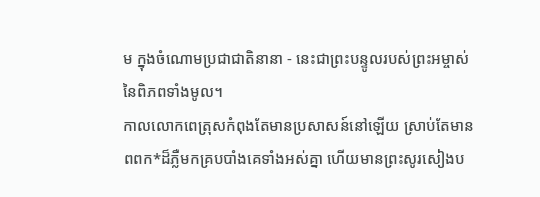ម ក្នុងចំណោមប្រជាជាតិនានា - នេះជាព្រះបន្ទូលរបស់ព្រះអម្ចាស់ នៃពិភពទាំងមូល។
កាលលោកពេត្រុសកំពុងតែមានប្រសាសន៍នៅឡើយ ស្រាប់តែមានពពក*ដ៏ភ្លឺមកគ្របបាំងគេទាំងអស់គ្នា ហើយមានព្រះសូរសៀងប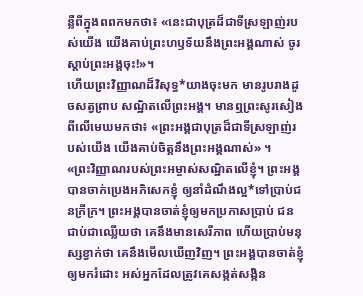ន្លឺពីក្នុងពពកមកថា៖ «នេះជាបុត្រដ៏ជាទីស្រឡាញ់របស់យើង យើងគាប់ព្រះហឫទ័យនឹងព្រះអង្គណាស់ ចូរស្ដាប់ព្រះអង្គចុះ!»។
ហើយព្រះវិញ្ញាណដ៏វិសុទ្ធ*យាងចុះមក មានរូបរាងដូចសត្វព្រាប សណ្ឋិតលើព្រះអង្គ។ មានឮព្រះសូរសៀងពីលើមេឃមកថា៖ «ព្រះអង្គជាបុត្រដ៏ជាទីស្រឡាញ់របស់យើង យើងគាប់ចិត្តនឹងព្រះអង្គណាស់» ។
«ព្រះវិញ្ញាណរបស់ព្រះអម្ចាស់សណ្ឋិតលើខ្ញុំ។ ព្រះអង្គបានចាក់ប្រេងអភិសេកខ្ញុំ ឲ្យនាំដំណឹងល្អ*ទៅប្រាប់ជនក្រីក្រ។ ព្រះអង្គបានចាត់ខ្ញុំឲ្យមកប្រកាសប្រាប់ ជនជាប់ជាឈ្លើយថា គេនឹងមានសេរីភាព ហើយប្រាប់មនុស្សខ្វាក់ថា គេនឹងមើលឃើញវិញ។ ព្រះអង្គបានចាត់ខ្ញុំឲ្យមករំដោះ អស់អ្នកដែលត្រូវគេសង្កត់សង្កិន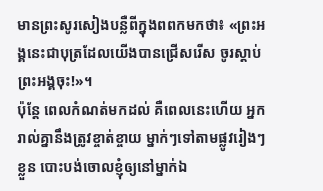មានព្រះសូរសៀងបន្លឺពីក្នុងពពកមកថា៖ «ព្រះអង្គនេះជាបុត្រដែលយើងបានជ្រើសរើស ចូរស្ដាប់ព្រះអង្គចុះ!»។
ប៉ុន្តែ ពេលកំណត់មកដល់ គឺពេលនេះហើយ អ្នករាល់គ្នានឹងត្រូវខ្ចាត់ខ្ចាយ ម្នាក់ៗទៅតាមផ្លូវរៀងៗខ្លួន បោះបង់ចោលខ្ញុំឲ្យនៅម្នាក់ឯ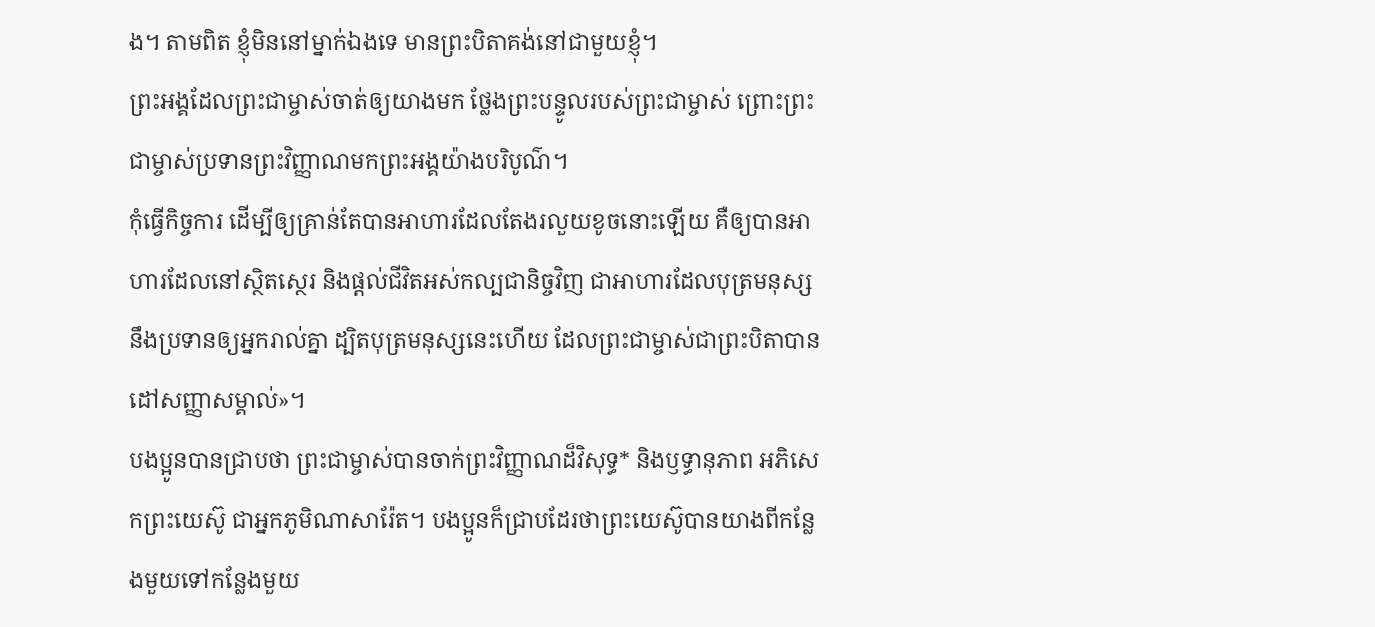ង។ តាមពិត ខ្ញុំមិននៅម្នាក់ឯងទេ មានព្រះបិតាគង់នៅជាមួយខ្ញុំ។
ព្រះអង្គដែលព្រះជាម្ចាស់ចាត់ឲ្យយាងមក ថ្លែងព្រះបន្ទូលរបស់ព្រះជាម្ចាស់ ព្រោះព្រះជាម្ចាស់ប្រទានព្រះវិញ្ញាណមកព្រះអង្គយ៉ាងបរិបូណ៌។
កុំធ្វើកិច្ចការ ដើម្បីឲ្យគ្រាន់តែបានអាហារដែលតែងរលួយខូចនោះឡើយ គឺឲ្យបានអាហារដែលនៅស្ថិតស្ថេរ និងផ្ដល់ជីវិតអស់កល្បជានិច្ចវិញ ជាអាហារដែលបុត្រមនុស្សនឹងប្រទានឲ្យអ្នករាល់គ្នា ដ្បិតបុត្រមនុស្សនេះហើយ ដែលព្រះជាម្ចាស់ជាព្រះបិតាបានដៅសញ្ញាសម្គាល់»។
បងប្អូនបានជ្រាបថា ព្រះជាម្ចាស់បានចាក់ព្រះវិញ្ញាណដ៏វិសុទ្ធ* និងឫទ្ធានុភាព អភិសេកព្រះយេស៊ូ ជាអ្នកភូមិណាសារ៉ែត។ បងប្អូនក៏ជ្រាបដែរថាព្រះយេស៊ូបានយាងពីកន្លែងមួយទៅកន្លែងមួយ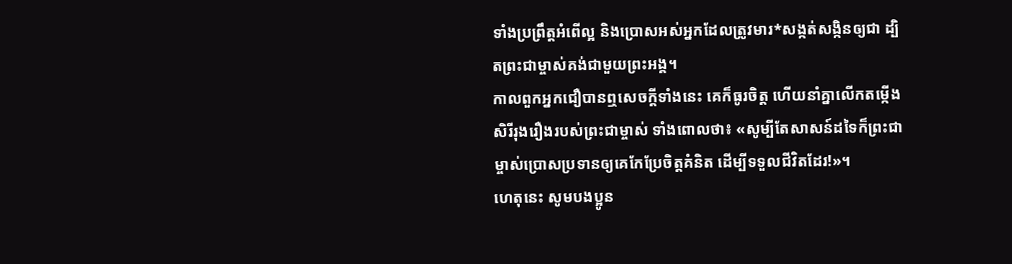ទាំងប្រព្រឹត្តអំពើល្អ និងប្រោសអស់អ្នកដែលត្រូវមារ*សង្កត់សង្កិនឲ្យជា ដ្បិតព្រះជាម្ចាស់គង់ជាមួយព្រះអង្គ។
កាលពួកអ្នកជឿបានឮសេចក្ដីទាំងនេះ គេក៏ធូរចិត្ត ហើយនាំគ្នាលើកតម្កើងសិរីរុងរឿងរបស់ព្រះជាម្ចាស់ ទាំងពោលថា៖ «សូម្បីតែសាសន៍ដទៃក៏ព្រះជាម្ចាស់ប្រោសប្រទានឲ្យគេកែប្រែចិត្តគំនិត ដើម្បីទទួលជីវិតដែរ!»។
ហេតុនេះ សូមបងប្អូន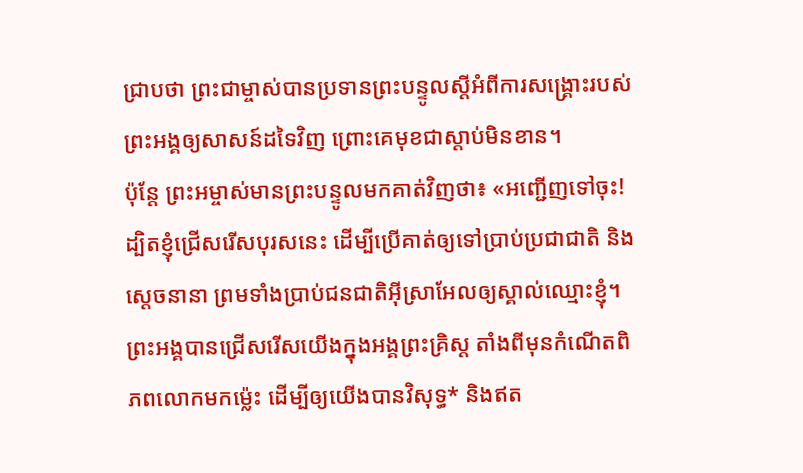ជ្រាបថា ព្រះជាម្ចាស់បានប្រទានព្រះបន្ទូលស្ដីអំពីការសង្គ្រោះរបស់ព្រះអង្គឲ្យសាសន៍ដទៃវិញ ព្រោះគេមុខជាស្ដាប់មិនខាន។
ប៉ុន្តែ ព្រះអម្ចាស់មានព្រះបន្ទូលមកគាត់វិញថា៖ «អញ្ជើញទៅចុះ! ដ្បិតខ្ញុំជ្រើសរើសបុរសនេះ ដើម្បីប្រើគាត់ឲ្យទៅប្រាប់ប្រជាជាតិ និងស្ដេចនានា ព្រមទាំងប្រាប់ជនជាតិអ៊ីស្រាអែលឲ្យស្គាល់ឈ្មោះខ្ញុំ។
ព្រះអង្គបានជ្រើសរើសយើងក្នុងអង្គព្រះគ្រិស្ត តាំងពីមុនកំណើតពិភពលោកមកម៉្លេះ ដើម្បីឲ្យយើងបានវិសុទ្ធ* និងឥត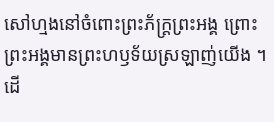សៅហ្មងនៅចំពោះព្រះភ័ក្ត្រព្រះអង្គ ព្រោះព្រះអង្គមានព្រះហឫទ័យស្រឡាញ់យើង ។
ដើ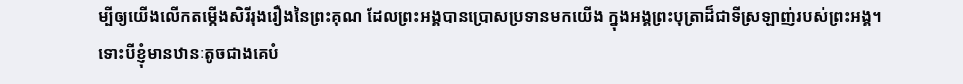ម្បីឲ្យយើងលើកតម្កើងសិរីរុងរឿងនៃព្រះគុណ ដែលព្រះអង្គបានប្រោសប្រទានមកយើង ក្នុងអង្គព្រះបុត្រាដ៏ជាទីស្រឡាញ់របស់ព្រះអង្គ។
ទោះបីខ្ញុំមានឋានៈតូចជាងគេបំ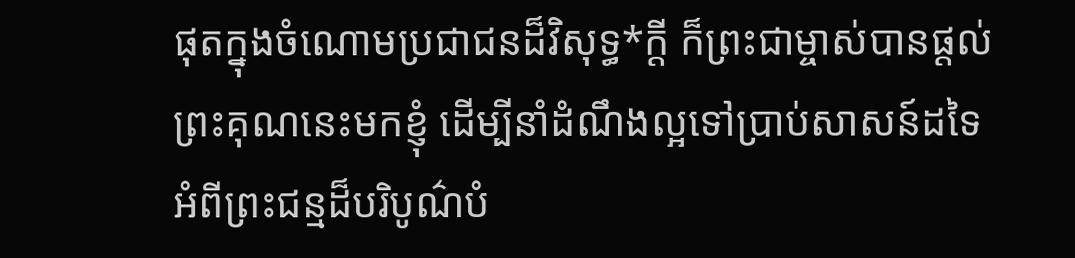ផុតក្នុងចំណោមប្រជាជនដ៏វិសុទ្ធ*ក្ដី ក៏ព្រះជាម្ចាស់បានផ្ដល់ព្រះគុណនេះមកខ្ញុំ ដើម្បីនាំដំណឹងល្អទៅប្រាប់សាសន៍ដទៃ អំពីព្រះជន្មដ៏បរិបូណ៌បំ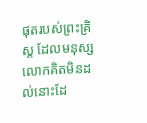ផុតរបស់ព្រះគ្រិស្ត ដែលមនុស្សលោកគិតមិនដល់នោះដែ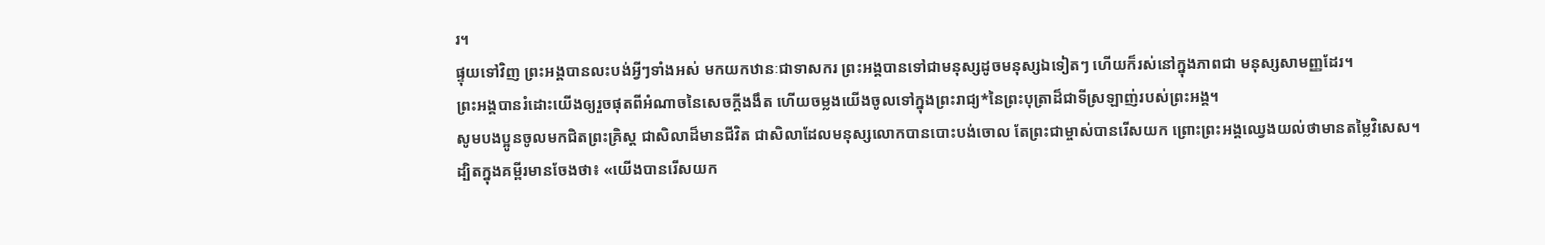រ។
ផ្ទុយទៅវិញ ព្រះអង្គបានលះបង់អ្វីៗទាំងអស់ មកយកឋានៈជាទាសករ ព្រះអង្គបានទៅជាមនុស្សដូចមនុស្សឯទៀតៗ ហើយក៏រស់នៅក្នុងភាពជា មនុស្សសាមញ្ញដែរ។
ព្រះអង្គបានរំដោះយើងឲ្យរួចផុតពីអំណាចនៃសេចក្ដីងងឹត ហើយចម្លងយើងចូលទៅក្នុងព្រះរាជ្យ*នៃព្រះបុត្រាដ៏ជាទីស្រឡាញ់របស់ព្រះអង្គ។
សូមបងប្អូនចូលមកជិតព្រះគ្រិស្ត ជាសិលាដ៏មានជីវិត ជាសិលាដែលមនុស្សលោកបានបោះបង់ចោល តែព្រះជាម្ចាស់បានរើសយក ព្រោះព្រះអង្គឈ្វេងយល់ថាមានតម្លៃវិសេស។
ដ្បិតក្នុងគម្ពីរមានចែងថា៖ «យើងបានរើសយក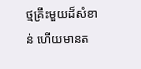ថ្មគ្រឹះមួយដ៏សំខាន់ ហើយមានត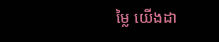ម្លៃ យើងដា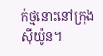ក់ថ្មនោះនៅក្រុងស៊ីយ៉ូន។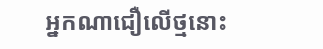អ្នកណាជឿលើថ្មនោះ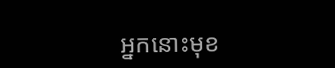អ្នកនោះមុខ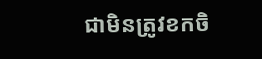ជាមិនត្រូវខកចិ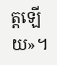ត្តឡើយ»។